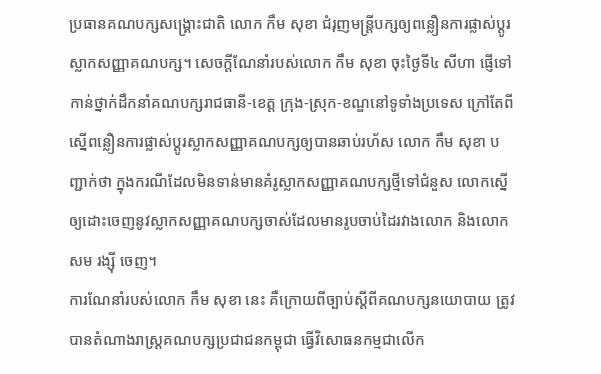ប្រធានគណបក្សសង្គ្រោះជាតិ លោក កឹម សុខា ជំរុញមន្ត្រីបក្សឲ្យពន្លឿនការផ្លាស់ប្ដូរស្លាកសញ្ញាគណបក្ស។ សេចក្តីណែនាំរបស់លោក កឹម សុខា ចុះថ្ងៃទី៤ សីហា ផ្ញើទៅកាន់ថ្នាក់ដឹកនាំគណបក្សរាជធានី-ខេត្ត ក្រុង-ស្រុក-ខណ្ឌនៅទូទាំងប្រទេស ក្រៅតែពីស្នើពន្លឿនការផ្លាស់ប្ដូរស្លាកសញ្ញាគណបក្សឲ្យបានឆាប់រហ័ស លោក កឹម សុខា បញ្ជាក់ថា ក្នុងករណីដែលមិនទាន់មានគំរូស្លាកសញ្ញាគណបក្សថ្មីទៅជំនួស លោកស្នើឲ្យដោះចេញនូវស្លាកសញ្ញាគណបក្សចាស់ដែលមានរូបចាប់ដៃរវាងលោក និងលោក សម រង្ស៊ី ចេញ។
ការណែនាំរបស់លោក កឹម សុខា នេះ គឺក្រោយពីច្បាប់ស្ដីពីគណបក្សនយោបាយ ត្រូវបានតំណាងរាស្ត្រគណបក្សប្រជាជនកម្ពុជា ធ្វើវិសោធនកម្មជាលើក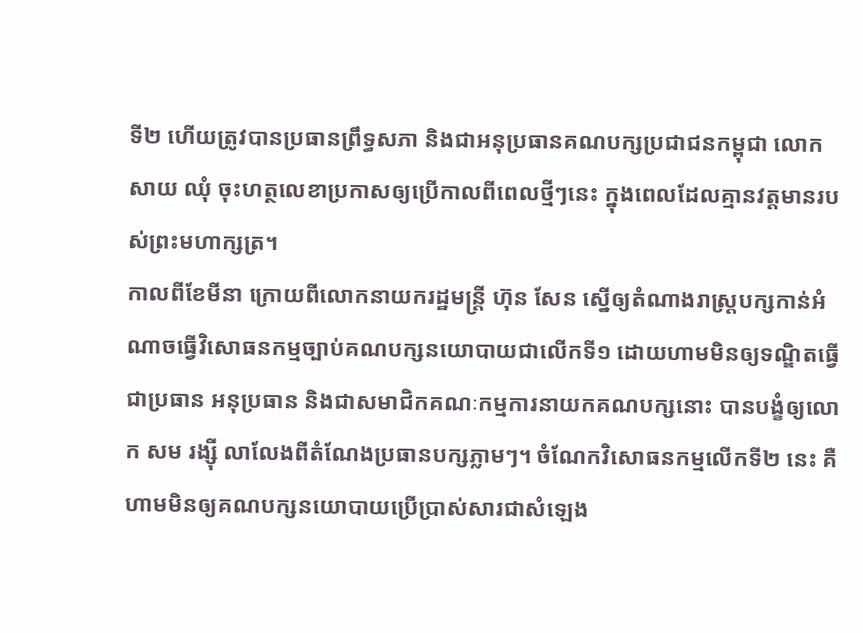ទី២ ហើយត្រូវបានប្រធានព្រឹទ្ធសភា និងជាអនុប្រធានគណបក្សប្រជាជនកម្ពុជា លោក សាយ ឈុំ ចុះហត្ថលេខាប្រកាសឲ្យប្រើកាលពីពេលថ្មីៗនេះ ក្នុងពេលដែលគ្មានវត្តមានរបស់ព្រះមហាក្សត្រ។
កាលពីខែមីនា ក្រោយពីលោកនាយករដ្ឋមន្ត្រី ហ៊ុន សែន ស្នើឲ្យតំណាងរាស្ត្របក្សកាន់អំណាចធ្វើវិសោធនកម្មច្បាប់គណបក្សនយោបាយជាលើកទី១ ដោយហាមមិនឲ្យទណ្ឌិតធ្វើជាប្រធាន អនុប្រធាន និងជាសមាជិកគណៈកម្មការនាយកគណបក្សនោះ បានបង្ខំឲ្យលោក សម រង្ស៊ី លាលែងពីតំណែងប្រធានបក្សភ្លាមៗ។ ចំណែកវិសោធនកម្មលើកទី២ នេះ គឺហាមមិនឲ្យគណបក្សនយោបាយប្រើប្រាស់សារជាសំឡេង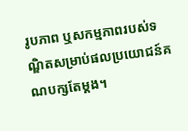រូបភាព ឬសកម្មភាពរបស់ទណ្ឌិតសម្រាប់ផលប្រយោជន៍គណបក្សតែម្តង។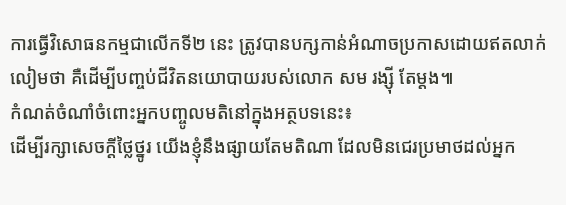ការធ្វើវិសោធនកម្មជាលើកទី២ នេះ ត្រូវបានបក្សកាន់អំណាចប្រកាសដោយឥតលាក់លៀមថា គឺដើម្បីបញ្ចប់ជីវិតនយោបាយរបស់លោក សម រង្ស៊ី តែម្តង៕
កំណត់ចំណាំចំពោះអ្នកបញ្ចូលមតិនៅក្នុងអត្ថបទនេះ៖
ដើម្បីរក្សាសេចក្ដីថ្លៃថ្នូរ យើងខ្ញុំនឹងផ្សាយតែមតិណា ដែលមិនជេរប្រមាថដល់អ្នក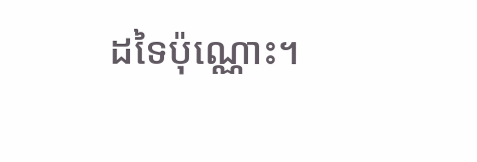ដទៃប៉ុណ្ណោះ។